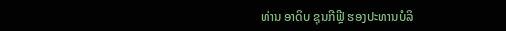ທ່ານ ອາດິບ ຊຸນກີຟຼີ ຮອງປະທານບໍລິ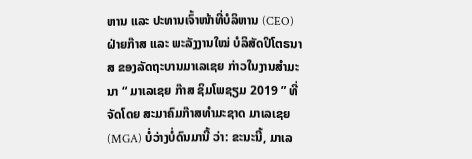ຫານ ແລະ ປະທານເຈົ້າໜ້າທີ່ບໍລິຫານ (CEO) ຝ່າຍກ໊າສ ແລະ ພະລັງງານໃໝ່ ບໍລິສັດປິໂຕຣນາສ ຂອງລັດຖະບານມາເລເຊຍ ກ່າວໃນງານສຳມະນາ “ ມາເລເຊຍ ກ໊າສ ຊິມໂພຊຽມ 2019 ” ທີ່ຈັດໂດຍ ສະມາຄົມກ໊າສທຳມະຊາດ ມາເລເຊຍ (MGA) ບໍ່ວ່າງບໍ່ດົນມານີ້ ວ່າ: ຂະນະນີ້, ມາເລ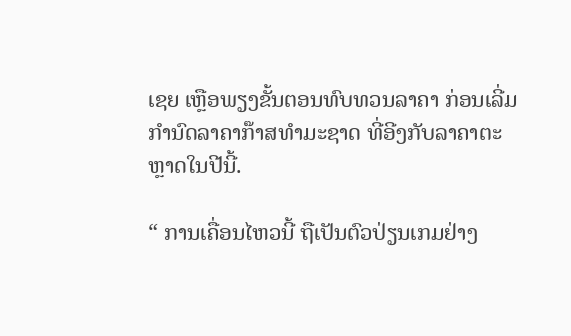ເຊຍ ເຫຼືອພຽງຂັ້ນຕອນທົບທວນລາຄາ ກ່ອນເລີ່ມກຳນົດລາຄາກ໊າສທຳມະຊາດ ທີ່ອີງກັບລາຄາຕະຫຼາດໃນປີນີ້.

“ ການເຄື່ອນໄຫວນີ້ ຖືເປັນຕົວປ່ຽນເກມຢ່າງ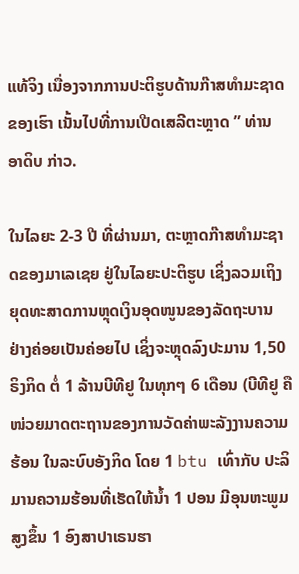ແທ້ຈິງ ເນື່ອງຈາກການປະຕິຮູບດ້ານກ໊າສທຳມະຊາດຂອງເຮົາ ເນັ້ນໄປທີ່ການເປີດເສລີຕະຫຼາດ ” ທ່ານ ອາດິບ ກ່າວ.

ໃນໄລຍະ 2-3 ປີ ທີ່ຜ່ານມາ, ຕະຫຼາດກ໊າສທຳມະຊາດຂອງມາເລເຊຍ ຢູ່ໃນໄລຍະປະຕິຮູບ ເຊິ່ງລວມເຖິງ ຍຸດທະສາດການຫຼຸດເງິນອຸດໜູນຂອງລັດຖະບານ ຢ່າງຄ່ອຍເປັນຄ່ອຍໄປ ເຊິ່ງຈະຫຼຸດລົງປະມານ 1,50 ຣິງກິດ ຕໍ່ 1 ລ້ານບີທີຢູ ໃນທຸກໆ 6 ເດືອນ (ບີທີຢູ ຄື ໜ່ວຍມາດຕະຖານຂອງການວັດຄ່າພະລັງງານຄວາມຮ້ອນ ໃນລະບົບອັງກິດ ໂດຍ 1 btu ເທົ່າກັບ ປະລິມານຄວາມຮ້ອນທີ່ເຮັດໃຫ້ນໍ້າ 1 ປອນ ມີອຸນຫະພູມສູງຂຶ້ນ 1 ອົງສາປາເຣນຮາ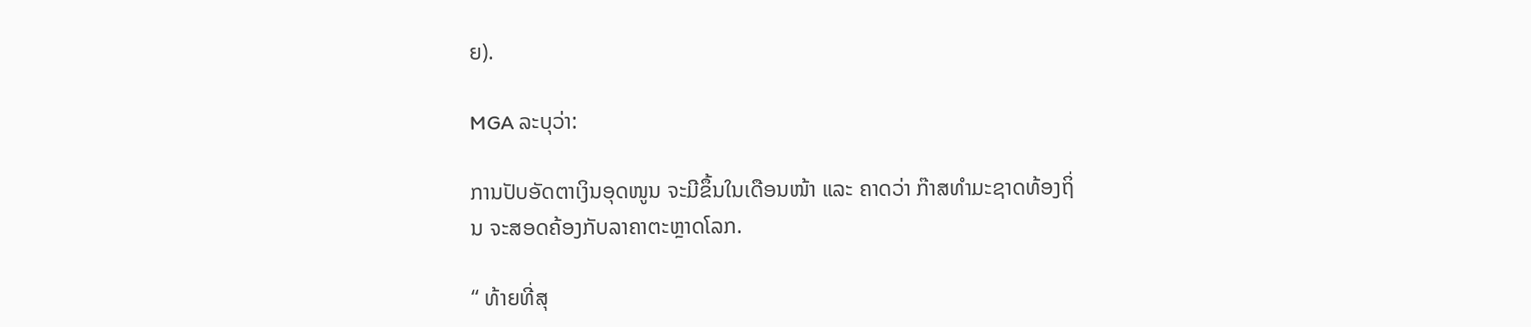ຍ).

MGA ລະບຸວ່າ:

ການປັບອັດຕາເງິນອຸດໜູນ ຈະມີຂຶ້ນໃນເດືອນໜ້າ ແລະ ຄາດວ່າ ກ໊າສທຳມະຊາດທ້ອງຖິ່ນ ຈະສອດຄ້ອງກັບລາຄາຕະຫຼາດໂລກ.

“ ທ້າຍທີ່ສຸ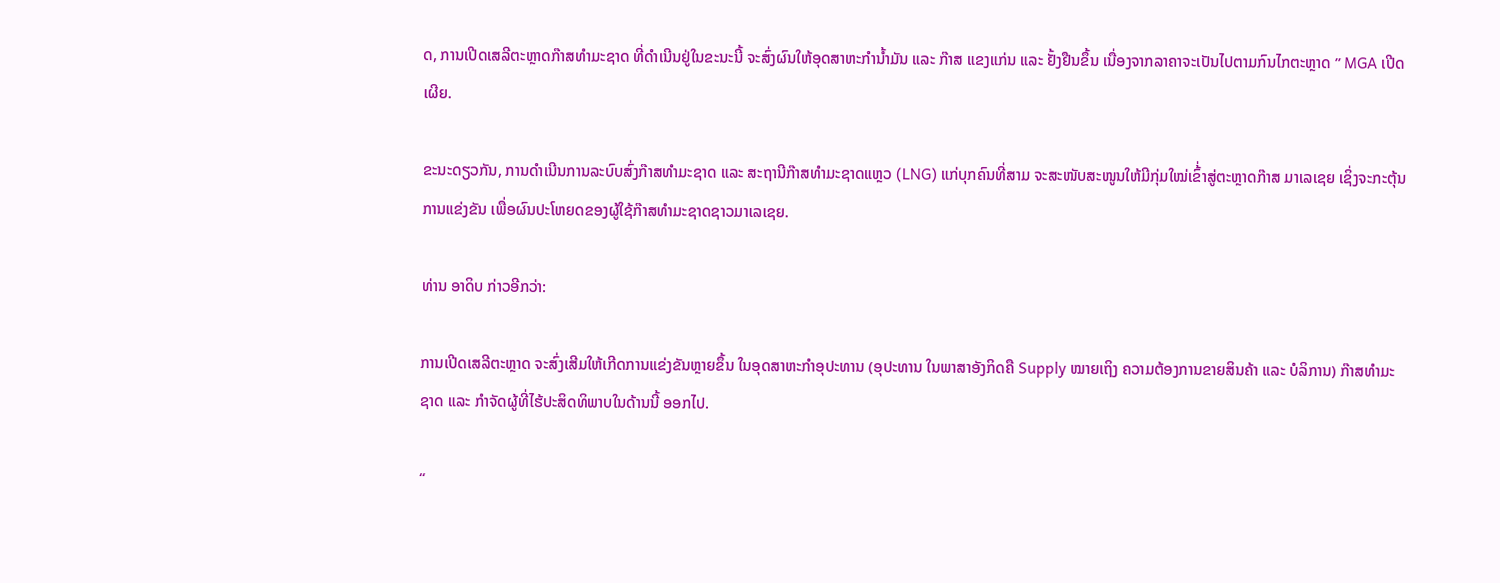ດ, ການເປີດເສລີຕະຫຼາດກ໊າສທຳມະຊາດ ທີ່ດຳເນີນຢູ່ໃນຂະນະນີ້ ຈະສົ່ງຜົນໃຫ້ອຸດສາຫະກຳນໍ້າມັນ ແລະ ກ໊າສ ແຂງແກ່ນ ແລະ ຢັ້ງຢືນຂຶ້ນ ເນື່ອງຈາກລາຄາຈະເປັນໄປຕາມກົນໄກຕະຫຼາດ ” MGA ເປີດເຜີຍ.

ຂະນະດຽວກັນ, ການດຳເນີນການລະບົບສົ່ງກ໊າສທຳມະຊາດ ແລະ ສະຖານີກ໊າສທຳມະຊາດແຫຼວ (LNG) ແກ່ບຸກຄົນທີ່ສາມ ຈະສະໜັບສະໜູນໃຫ້ມີກຸ່ມໃໝ່ເຂົ້່າສູ່ຕະຫຼາດກ໊າສ ມາເລເຊຍ ເຊິ່ງຈະກະຕຸ້ນການແຂ່ງຂັນ ເພື່ອຜົນປະໂຫຍດຂອງຜູ້ໃຊ້ກ໊າສທຳມະຊາດຊາວມາເລເຊຍ.

ທ່ານ ອາດິບ ກ່າວອີກວ່າ:

ການເປີດເສລີຕະຫຼາດ ຈະສົ່ງເສີມໃຫ້ເກີດການແຂ່ງຂັນຫຼາຍຂຶ້ນ ໃນອຸດສາຫະກຳອຸປະທານ (ອຸປະທານ ໃນພາສາອັງກິດຄື Supply ໝາຍເຖິງ ຄວາມຕ້ອງການຂາຍສິນຄ້າ ແລະ ບໍລິການ) ກ໊າສທຳມະຊາດ ແລະ ກຳຈັດຜູ້ທີ່ໄຮ້ປະສິດທິພາບໃນດ້ານນີ້ ອອກໄປ.

“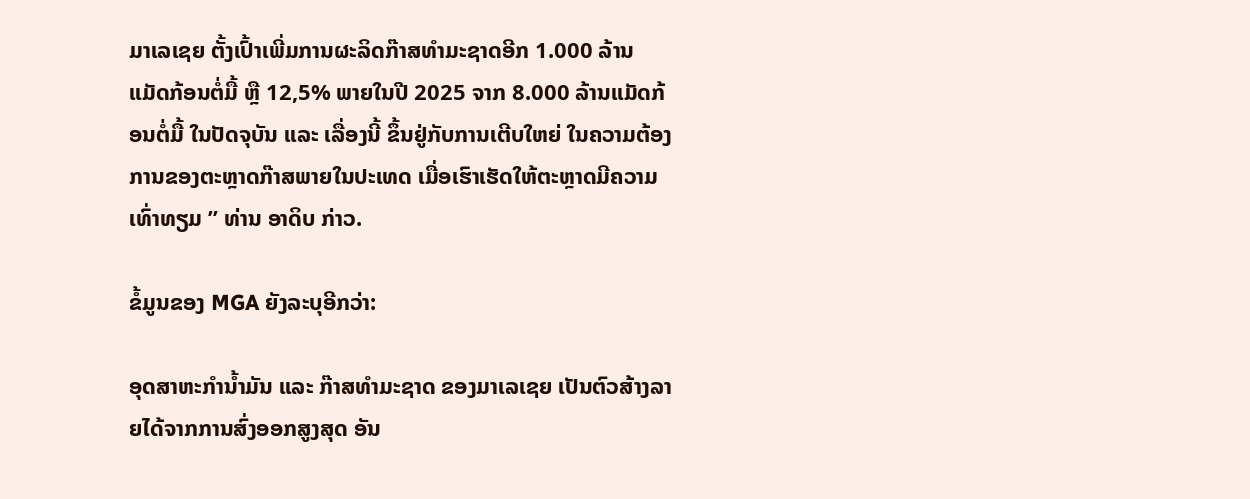ມາເລເຊຍ ຕັ້ງເປົ້າເພີ່ມການຜະລິດກ໊າສທຳມະຊາດອີກ 1.000 ລ້ານແມັດກ້ອນຕໍ່ມື້ ຫຼື 12,5% ພາຍໃນປີ 2025 ຈາກ 8.000 ລ້ານແມັດກ້ອນຕໍ່ມື້ ໃນປັດຈຸບັນ ແລະ ເລື່ອງນີ້ ຂຶ້ນຢູ່ກັບການເຕີບໃຫຍ່ ໃນຄວາມຕ້ອງການຂອງຕະຫຼາດກ໊າສພາຍໃນປະເທດ ເມື່ອເຮົາເຮັດໃຫ້ຕະຫຼາດມີຄວາມເທົ່າທຽມ ” ທ່ານ ອາດິບ ກ່າວ.

ຂໍ້ມູນຂອງ MGA ຍັງລະບຸອີກວ່າ:

ອຸດສາຫະກຳນໍ້າມັນ ແລະ ກ໊າສທຳມະຊາດ ຂອງມາເລເຊຍ ເປັນຕົວສ້າງລາຍໄດ້ຈາກການສົ່ງອອກສູງສຸດ ອັນ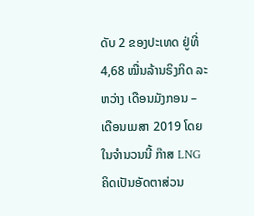ດັບ 2 ຂອງປະເທດ ຢູ່ທີ່ 4,68 ໝື່ນລ້ານຣິງກິດ ລະຫວ່າງ ເດືອນມັງກອນ – ເດືອນເມສາ 2019 ໂດຍໃນຈຳນວນນີ້ ກ໊າສ LNG ຄິດເປັນອັດຕາສ່ວນ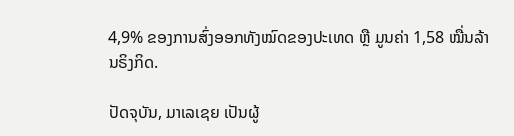4,9% ຂອງການສົ່ງອອກທັງໝົດຂອງປະເທດ ຫຼື ມູນຄ່າ 1,58 ໝື່ນລ້ານຣິງກິດ.

ປັດຈຸບັນ, ມາເລເຊຍ ເປັນຜູ້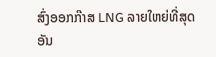ສົ່ງອອກກ໊າສ LNG ລາຍໃຫຍ່ທີ່ສຸດ ອັນ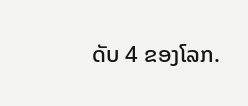ດັບ 4 ຂອງໂລກ.